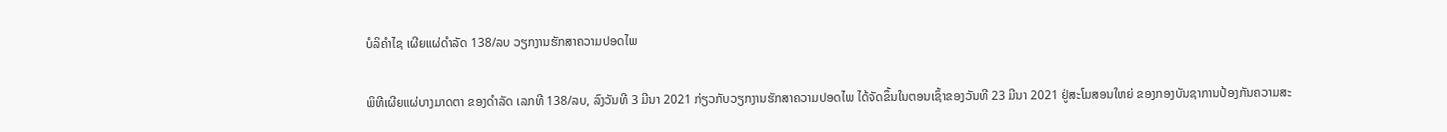ບໍລິຄຳໄຊ ເຜີຍແຜ່ດຳລັດ 138/ລບ ວຽກງານຮັກສາຄວາມປອດໄພ

ພິທີເຜີຍແຜ່ບາງມາດຕາ ຂອງດຳລັດ ເລກທີ 138/ລບ, ລົງວັນທີ 3 ມີນາ 2021 ກ່ຽວກັບວຽກງານຮັກສາຄວາມປອດໄພ ໄດ້ຈັດຂຶ້ນໃນຕອນເຊົ້າຂອງວັນທີ 23 ມີນາ 2021 ຢູ່ສະໂມສອນໃຫຍ່ ຂອງກອງບັນຊາການປ້ອງກັນຄວາມສະ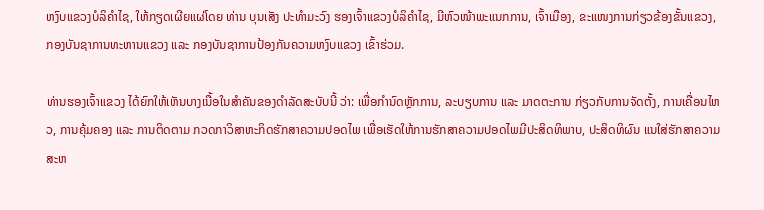ຫງົບແຂວງບໍລິຄຳໄຊ, ໃຫ້ກຽດເຜີຍແຜ່ໂດຍ ທ່ານ ບຸນເສັງ ປະທຳມະວົງ ຮອງເຈົ້າແຂວງບໍລິຄຳໄຊ, ມີຫົວໜ້າພະແນກການ, ເຈົ້າເມືອງ, ຂະແໜງການກ່ຽວຂ້ອງຂັ້ນແຂວງ, ກອງບັນຊາການທະຫານແຂວງ ແລະ ກອງບັນຊາການປ້ອງກັນຄວາມຫງົບແຂວງ ເຂົ້າຮ່ວມ.

ທ່ານຮອງເຈົ້າແຂວງ ໄດ້ຍົກໃຫ້ເຫັນບາງເນື້ອໃນສຳຄັນຂອງດຳລັດສະບັບນີ້ ວ່າ: ເພື່ອກຳນົດຫຼັກການ, ລະບຽບການ ແລະ ມາດຕະການ ກ່ຽວກັບການຈັດຕັ້ງ, ການເຄື່ອນໄຫວ, ການຄຸ້ມຄອງ ແລະ ການຕິດຕາມ ກວດກາວິສາຫະກິດຮັກສາຄວາມປອດໄພ ເພື່ອເຮັດໃຫ້ການຮັກສາຄວາມປອດໄພມີປະສິດທິພາບ, ປະສິດທິຜົນ ແນໃສ່ຮັກສາຄວາມສະຫ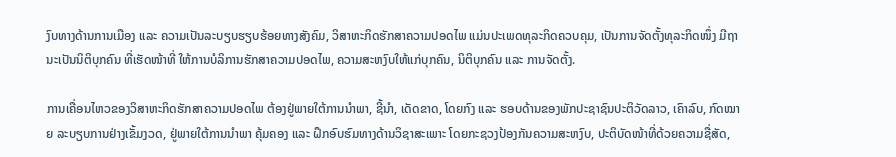ງົບທາງດ້ານການເມືອງ ແລະ ຄວາມເປັນລະບຽບຮຽບຮ້ອຍທາງສັງຄົມ, ວິສາຫະກິດຮັກສາຄວາມປອດໄພ ແມ່ນປະເພດທຸລະກິດຄວບຄຸມ, ເປັນການຈັດຕັ້ງທຸລະກິດໜຶ່ງ ມີຖານະເປັນນິຕິບຸກຄົນ ທີ່ເຮັດໜ້າທີ່ ໃຫ້ການບໍລິການຮັກສາຄວາມປອດໄພ, ຄວາມສະຫງົບໃຫ້ແກ່ບຸກຄົນ, ນິຕິບຸກຄົນ ແລະ ການຈັດຕັ້ງ.

ການເຄື່ອນໄຫວຂອງວິສາຫະກິດຮັກສາຄວາມປອດໄພ ຕ້ອງຢູ່ພາຍໃຕ້ການນຳພາ, ຊີ້ນຳ, ເດັດຂາດ, ໂດຍກົງ ແລະ ຮອບດ້ານຂອງພັກປະຊາຊົນປະຕິວັດລາວ, ເຄົາລົບ, ກົດໝາຍ ລະບຽບການຢ່າງເຂັ້ມງວດ, ຢູ່ພາຍໃຕ້ການນຳພາ ຄຸ້ມຄອງ ແລະ ຝຶກອົບຮົມທາງດ້ານວິຊາສະເພາະ ໂດຍກະຊວງປ້ອງກັນຄວາມສະຫງົບ, ປະຕິບັດໜ້າທີ່ດ້ວຍຄວາມຊື່ສັດ,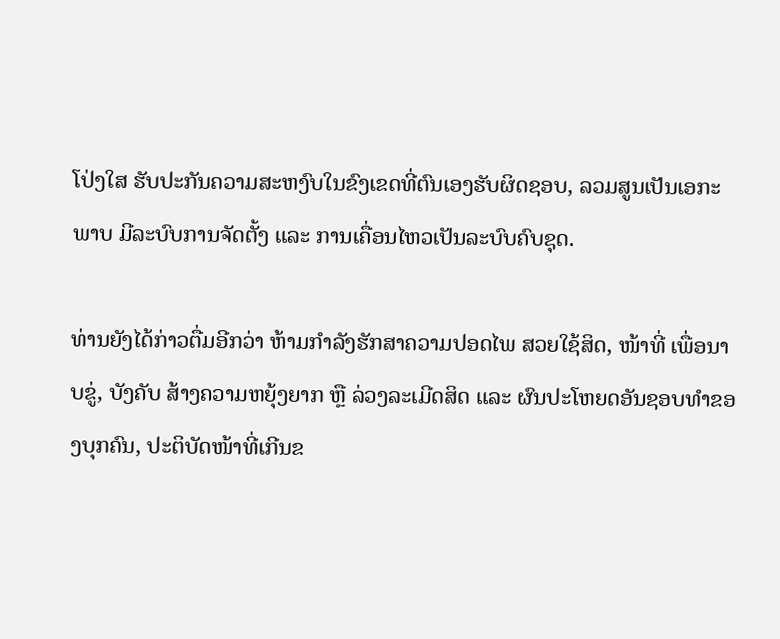ໂປ່ງໃສ ຮັບປະກັນຄວາມສະຫງົບໃນຂົງເຂດທີ່ຕົນເອງຮັບຜິດຊອບ, ລວມສູນເປັນເອກະພາບ ມີລະບົບການຈັດຕັ້ງ ແລະ ການເຄື່ອນໄຫວເປັນລະບົບຄົບຊຸດ.

ທ່ານຍັງໄດ້ກ່າວຕື່ມອີກວ່າ ຫ້າມກຳລັງຮັກສາຄວາມປອດໄພ ສວຍໃຊ້ສິດ, ໜ້າທີ່ ເພື່ອນາບຂູ່, ບັງຄັບ ສ້າງຄວາມຫຍຸ້ງຍາກ ຫຼື ລ່ວງລະເມີດສິດ ແລະ ຜົນປະໂຫຍດອັນຊອບທຳຂອງບຸກຄົນ, ປະຕິບັດໜ້າທີ່ເກີນຂ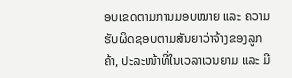ອບເຂດຕາມການມອບໝາຍ ແລະ ຄວາມຮັບຜິດຊອບຕາມສັນຍາວ່າຈ້າງຂອງລູກຄ້າ, ປະລະໜ້າທີ່ໃນເວລາເວນຍາມ ແລະ ມີ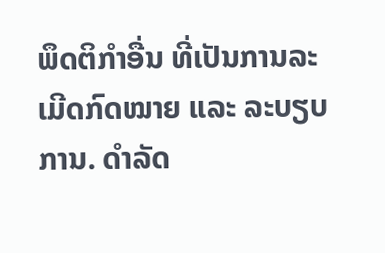ພຶດຕິກຳອື່ນ ທີ່ເປັນການລະເມີດກົດໝາຍ ແລະ ລະບຽບການ. ດຳລັດ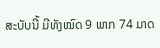ສະບັບນີ້ ມີທັງໝົດ 9 ພາກ 74 ມາດ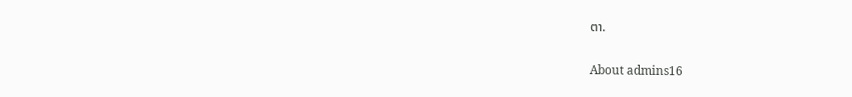ຕາ.

About admins16